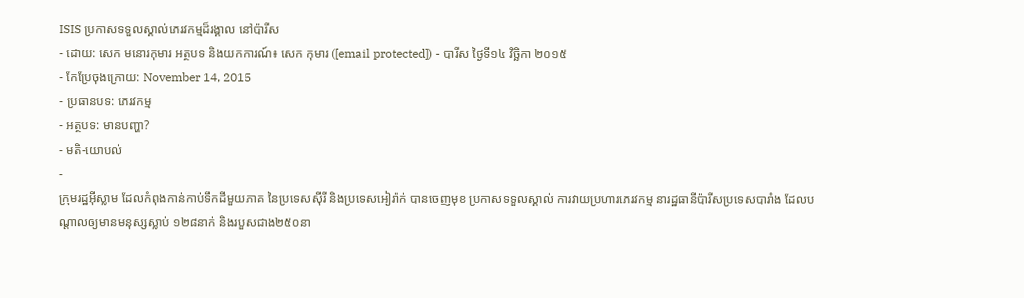ISIS ប្រកាសទទួលស្គាល់ភេរវកម្មដ៏រង្គាល នៅប៉ារីស
- ដោយ: សេក មនោរកុមារ អត្ថបទ និងយកការណ៍៖ សេក កុមារ ([email protected]) - បារីស ថ្ងៃទី១៤ វិច្ឆិកា ២០១៥
- កែប្រែចុងក្រោយ: November 14, 2015
- ប្រធានបទ: ភេរវកម្ម
- អត្ថបទ: មានបញ្ហា?
- មតិ-យោបល់
-
ក្រុមរដ្ឋអ៊ីស្លាម ដែលកំពុងកាន់កាប់ទឹកដីមួយភាគ នៃប្រទេសស៊ីរី និងប្រទេសអៀរ៉ាក់ បានចេញមុខ ប្រកាសទទួលស្គាល់ ការវាយប្រហារភេរវកម្ម នារដ្ឋធានីប៉ារីសប្រទេសបារាំង ដែលបណ្ដាលឲ្យមានមនុស្សស្លាប់ ១២៨នាក់ និងរបួសជាង២៥០នា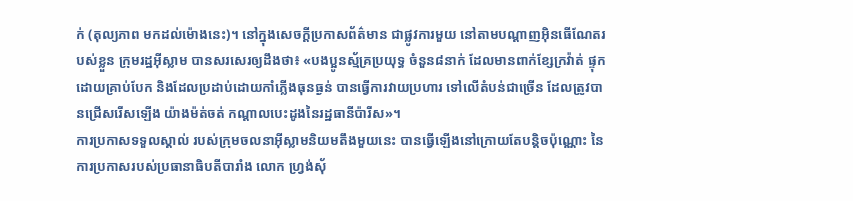ក់ (តុល្យភាព មកដល់ម៉ោងនេះ)។ នៅក្នុងសេចក្ដីប្រកាសព័ត៌មាន ជាផ្លូវការមួយ នៅតាមបណ្ដាញអ៊ិនធើណែតរបស់ខ្លួន ក្រុមរដ្ឋអ៊ីស្លាម បានសរសេរឲ្យដឹងថា៖ «បងប្អូនស្ម័គ្រប្រយុទ្ធ ចំនួន៨នាក់ ដែលមានពាក់ខ្សែក្រវ៉ាត់ ផ្ទុកដោយគ្រាប់បែក និងដែលប្រដាប់ដោយកាំភ្លើងធុនធ្ងន់ បានធ្វើការវាយប្រហារ ទៅលើតំបន់ជាច្រើន ដែលត្រូវបានជ្រើសរើសឡើង យ៉ាងម៉ត់ចត់ កណ្ដាលបេះដូងនៃរដ្ឋធានីប៉ារីស»។
ការប្រកាសទទួលស្គាល់ របស់ក្រុមចលនាអ៊ីស្លាមនិយមតឹងមួយនេះ បានធ្វើឡើងនៅក្រោយតែបន្តិចប៉ុណ្ណោះ នៃការប្រកាសរបស់ប្រធានាធិបតីបារាំង លោក ហ្វ្រង់ស៊័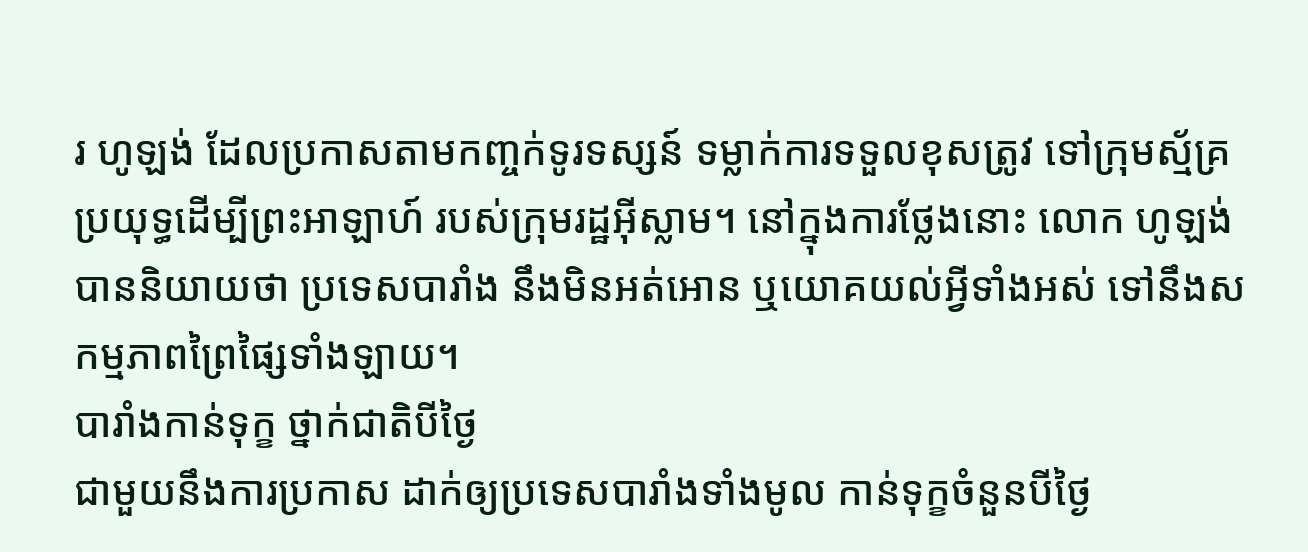រ ហូឡង់ ដែលប្រកាសតាមកញ្ចក់ទូរទស្សន៍ ទម្លាក់ការទទួលខុសត្រូវ ទៅក្រុមស្ម័គ្រប្រយុទ្ធដើម្បីព្រះអាឡាហ៍ របស់ក្រុមរដ្ឋអ៊ីស្លាម។ នៅក្នុងការថ្លែងនោះ លោក ហូឡង់ បាននិយាយថា ប្រទេសបារាំង នឹងមិនអត់អោន ឬយោគយល់អ្វីទាំងអស់ ទៅនឹងសកម្មភាពព្រៃផ្សៃទាំងឡាយ។
បារាំងកាន់ទុក្ខ ថ្នាក់ជាតិបីថ្ងៃ
ជាមួយនឹងការប្រកាស ដាក់ឲ្យប្រទេសបារាំងទាំងមូល កាន់ទុក្ខចំនួនបីថ្ងៃ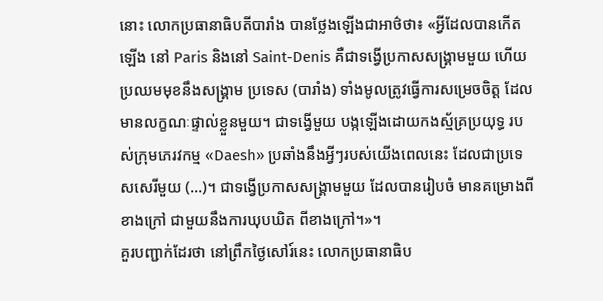នោះ លោកប្រធានាធិបតីបារាំង បានថ្លែងឡើងជាអាថ៌ថា៖ «អ្វីដែលបានកើតឡើង នៅ Paris និងនៅ Saint-Denis គឺជាទង្វើប្រកាសសង្គ្រាមមួយ ហើយប្រឈមមុខនឹងសង្គ្រាម ប្រទេស (បារាំង) ទាំងមូលត្រូវធ្វើការសម្រេចចិត្ត ដែលមានលក្ខណៈផ្ទាល់ខ្លួនមួយ។ ជាទង្វើមួយ បង្កឡើងដោយកងស្ម័គ្រប្រយុទ្ធ របស់ក្រុមភេរវកម្ម «Daesh» ប្រឆាំងនឹងអ្វីៗរបស់យើងពេលនេះ ដែលជាប្រទេសសេរីមួយ (...)។ ជាទង្វើប្រកាសសង្គ្រាមមួយ ដែលបានរៀបចំ មានគម្រោងពីខាងក្រៅ ជាមួយនឹងការឃុបឃិត ពីខាងក្រៅ។»។
គួរបញ្ជាក់ដែរថា នៅព្រឹកថ្ងៃសៅរ៍នេះ លោកប្រធានាធិប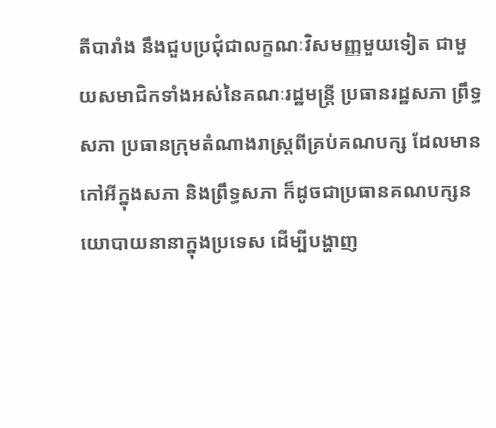តីបារាំង នឹងជួបប្រជុំជាលក្ខណៈវិសមញ្ញមួយទៀត ជាមួយសមាជិកទាំងអស់នៃគណៈរដ្ឋមន្ត្រី ប្រធានរដ្ឋសភា ព្រឹទ្ធសភា ប្រធានក្រុមតំណាងរាស្ត្រពីគ្រប់គណបក្ស ដែលមានកៅអីក្នុងសភា និងព្រឹទ្ធសភា ក៏ដូចជាប្រធានគណបក្សនយោបាយនានាក្នុងប្រទេស ដើម្បីបង្ហាញ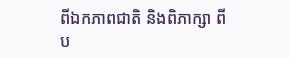ពីឯកភាពជាតិ និងពិភាក្សា ពីប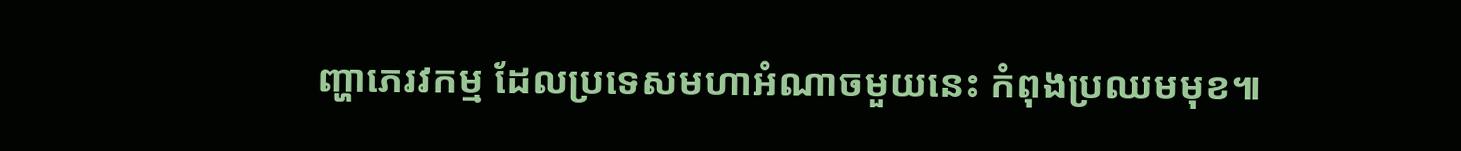ញ្ហាភេរវកម្ម ដែលប្រទេសមហាអំណាចមួយនេះ កំពុងប្រឈមមុខ៕